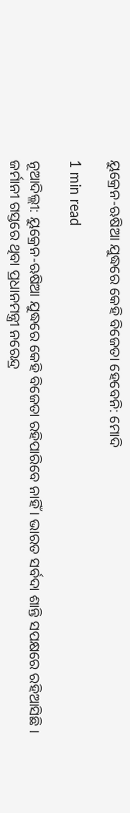ୟୁକ୍ରେନ-ଋଷିଆ ଯୁଦ୍ଧରେ କେହି ବିଜେତା ହେବେନି: ମୋଦି

1 min read

ନୂଆଦିଲ୍ଲୀ: ୟୁକ୍ରେନ-ଋଷିଆ ଯୁଦ୍ଧରେ କେହି ବିଜେତା ରହିପାରିବେ ନାହିଁ । ଭାରତ ସର୍ବଦା ଶାନ୍ତି ସପକ୍ଷରେ ରହିଆସିଛି । ଜର୍ମାନୀ ଗସ୍ତରେ ଥିବା ପ୍ରଧାନମନ୍ତ୍ରୀ ନରେନ୍ଦ୍ର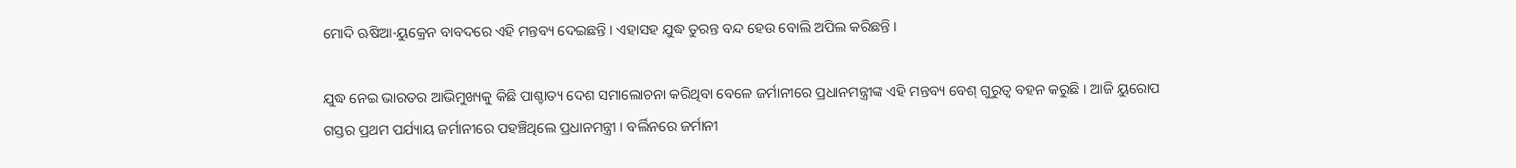ମୋଦି ଋଷିଆ-ୟୁକ୍ରେନ ବାବଦରେ ଏହି ମନ୍ତବ୍ୟ ଦେଇଛନ୍ତି । ଏହାସହ ଯୁଦ୍ଧ ତୁରନ୍ତ ବନ୍ଦ ହେଉ ବୋଲି ଅପିଲ କରିଛନ୍ତି ।

ଯୁଦ୍ଧ ନେଇ ଭାରତର ଆଭିମୁଖ୍ୟକୁ କିଛି ପାଶ୍ଚାତ୍ୟ ଦେଶ ସମାଲୋଚନା କରିଥିବା ବେଳେ ଜର୍ମାନୀରେ ପ୍ରଧାନମନ୍ତ୍ରୀଙ୍କ ଏହି ମନ୍ତବ୍ୟ ବେଶ୍ ଗୁରୁତ୍ବ ବହନ କରୁଛି । ଆଜି ୟୁରୋପ ଗସ୍ତର ପ୍ରଥମ ପର୍ଯ୍ୟାୟ ଜର୍ମାନୀରେ ପହଞ୍ଚିଥିଲେ ପ୍ରଧାନମନ୍ତ୍ରୀ । ବର୍ଲିନରେ ଜର୍ମାନୀ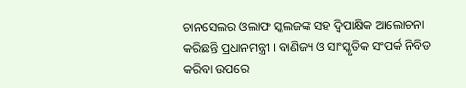ଚାନସେଲର ଓଲାଫ ସ୍କଲଜଙ୍କ ସହ ଦ୍ବିପାକ୍ଷିକ ଆଲୋଚନା କରିଛନ୍ତି ପ୍ରଧାନମନ୍ତ୍ରୀ । ବାଣିଜ୍ୟ ଓ ସାଂସ୍କୃତିକ ସଂପର୍କ ନିବିଡ କରିବା ଉପରେ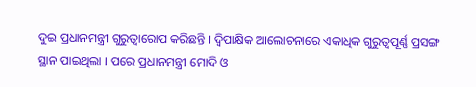ଦୁଇ ପ୍ରଧାନମନ୍ତ୍ରୀ ଗୁରୁତ୍ବାରୋପ କରିଛନ୍ତି । ଦ୍ବିପାକ୍ଷିକ ଆଲୋଚନାରେ ଏକାଧିକ ଗୁରୁତ୍ବପୂର୍ଣ୍ଣ ପ୍ରସଙ୍ଗ ସ୍ଥାନ ପାଇଥିଲା । ପରେ ପ୍ରଧାନମନ୍ତ୍ରୀ ମୋଦି ଓ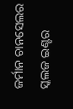ଜର୍ମାନ ଚାନସେଲର ସ୍କଲଜ ଇଣ୍ଟର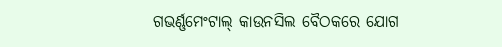ଗଭର୍ଣ୍ଣମେଂଟାଲ୍ କାଉନସିଲ ବୈଠକରେ ଯୋଗ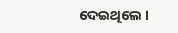ଦେଇଥିଲେ ।